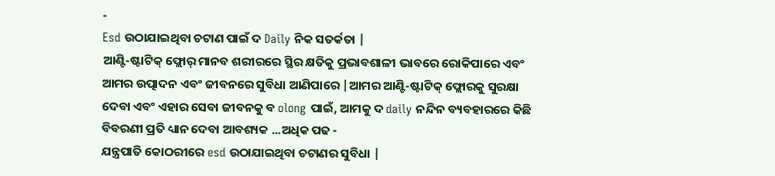-
Esd ଉଠାଯାଇଥିବା ଚଟାଣ ପାଇଁ ଦ Daily ନିକ ସତର୍କତା |
ଆଣ୍ଟି-ଷ୍ଟାଟିକ୍ ଫ୍ଲୋର୍ ମାନବ ଶରୀରରେ ସ୍ଥିର କ୍ଷତିକୁ ପ୍ରଭାବଶାଳୀ ଭାବରେ ରୋକିପାରେ ଏବଂ ଆମର ଉତ୍ପାଦନ ଏବଂ ଜୀବନରେ ସୁବିଧା ଆଣିପାରେ |ଆମର ଆଣ୍ଟି-ଷ୍ଟାଟିକ୍ ଫ୍ଲୋରକୁ ସୁରକ୍ଷା ଦେବା ଏବଂ ଏହାର ସେବା ଜୀବନକୁ ବ olong ପାଇଁ, ଆମକୁ ଦ daily ନନ୍ଦିନ ବ୍ୟବହାରରେ କିଛି ବିବରଣୀ ପ୍ରତି ଧ୍ୟାନ ଦେବା ଆବଶ୍ୟକ ...ଅଧିକ ପଢ -
ଯନ୍ତ୍ରପାତି କୋଠରୀରେ esd ଉଠାଯାଇଥିବା ଚଟାଣର ସୁବିଧା |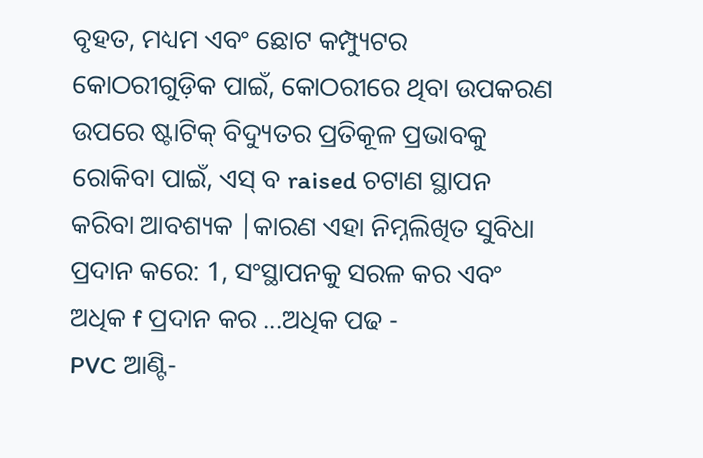ବୃହତ, ମଧ୍ୟମ ଏବଂ ଛୋଟ କମ୍ପ୍ୟୁଟର କୋଠରୀଗୁଡ଼ିକ ପାଇଁ, କୋଠରୀରେ ଥିବା ଉପକରଣ ଉପରେ ଷ୍ଟାଟିକ୍ ବିଦ୍ୟୁତର ପ୍ରତିକୂଳ ପ୍ରଭାବକୁ ରୋକିବା ପାଇଁ, ଏସ୍ ବ raised ଚଟାଣ ସ୍ଥାପନ କରିବା ଆବଶ୍ୟକ |କାରଣ ଏହା ନିମ୍ନଲିଖିତ ସୁବିଧା ପ୍ରଦାନ କରେ: 1, ସଂସ୍ଥାପନକୁ ସରଳ କର ଏବଂ ଅଧିକ f ପ୍ରଦାନ କର ...ଅଧିକ ପଢ -
PVC ଆଣ୍ଟି-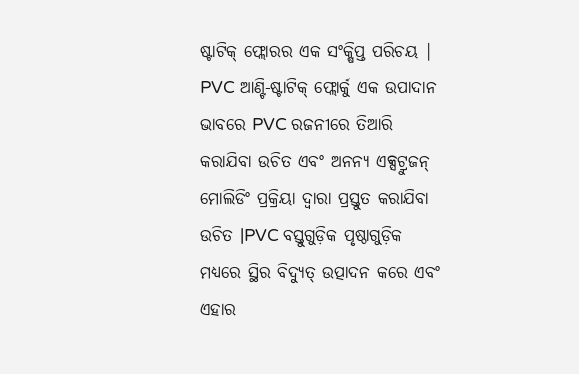ଷ୍ଟାଟିକ୍ ଫ୍ଲୋରର ଏକ ସଂକ୍ଷିପ୍ତ ପରିଚୟ |
PVC ଆଣ୍ଟି-ଷ୍ଟାଟିକ୍ ଫ୍ଲୋର୍କୁ ଏକ ଉପାଦାନ ଭାବରେ PVC ରଜନୀରେ ତିଆରି କରାଯିବା ଉଚିତ ଏବଂ ଅନନ୍ୟ ଏକ୍ସଟ୍ରୁଜନ୍ ମୋଲିଡିଂ ପ୍ରକ୍ରିୟା ଦ୍ୱାରା ପ୍ରସ୍ତୁତ କରାଯିବା ଉଚିତ |PVC ବସ୍ତୁଗୁଡ଼ିକ ପୃଷ୍ଠାଗୁଡ଼ିକ ମଧ୍ୟରେ ସ୍ଥିର ବିଦ୍ୟୁତ୍ ଉତ୍ପାଦନ କରେ ଏବଂ ଏହାର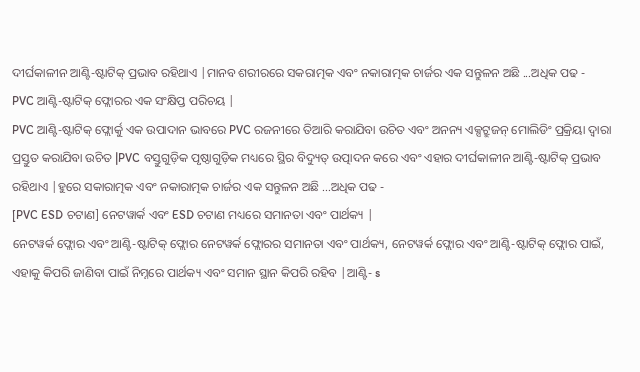ଦୀର୍ଘକାଳୀନ ଆଣ୍ଟି-ଷ୍ଟାଟିକ୍ ପ୍ରଭାବ ରହିଥାଏ |ମାନବ ଶରୀରରେ ସକରାତ୍ମକ ଏବଂ ନକାରାତ୍ମକ ଚାର୍ଜର ଏକ ସନ୍ତୁଳନ ଅଛି ...ଅଧିକ ପଢ -
PVC ଆଣ୍ଟି-ଷ୍ଟାଟିକ୍ ଫ୍ଲୋରର ଏକ ସଂକ୍ଷିପ୍ତ ପରିଚୟ |
PVC ଆଣ୍ଟି-ଷ୍ଟାଟିକ୍ ଫ୍ଲୋର୍କୁ ଏକ ଉପାଦାନ ଭାବରେ PVC ରଜନୀରେ ତିଆରି କରାଯିବା ଉଚିତ ଏବଂ ଅନନ୍ୟ ଏକ୍ସଟ୍ରୁଜନ୍ ମୋଲିଡିଂ ପ୍ରକ୍ରିୟା ଦ୍ୱାରା ପ୍ରସ୍ତୁତ କରାଯିବା ଉଚିତ |PVC ବସ୍ତୁଗୁଡ଼ିକ ପୃଷ୍ଠାଗୁଡ଼ିକ ମଧ୍ୟରେ ସ୍ଥିର ବିଦ୍ୟୁତ୍ ଉତ୍ପାଦନ କରେ ଏବଂ ଏହାର ଦୀର୍ଘକାଳୀନ ଆଣ୍ଟି-ଷ୍ଟାଟିକ୍ ପ୍ରଭାବ ରହିଥାଏ |ହୁରେ ସକାରାତ୍ମକ ଏବଂ ନକାରାତ୍ମକ ଚାର୍ଜର ଏକ ସନ୍ତୁଳନ ଅଛି ...ଅଧିକ ପଢ -
[PVC ESD ଚଟାଣ] ନେଟୱାର୍କ ଏବଂ ESD ଚଟାଣ ମଧ୍ୟରେ ସମାନତା ଏବଂ ପାର୍ଥକ୍ୟ |
ନେଟୱର୍କ ଫ୍ଲୋର ଏବଂ ଆଣ୍ଟି-ଷ୍ଟାଟିକ୍ ଫ୍ଲୋର ନେଟୱର୍କ ଫ୍ଲୋରର ସମାନତା ଏବଂ ପାର୍ଥକ୍ୟ, ନେଟୱର୍କ ଫ୍ଲୋର ଏବଂ ଆଣ୍ଟି-ଷ୍ଟାଟିକ୍ ଫ୍ଲୋର ପାଇଁ, ଏହାକୁ କିପରି ଜାଣିବା ପାଇଁ ନିମ୍ନରେ ପାର୍ଥକ୍ୟ ଏବଂ ସମାନ ସ୍ଥାନ କିପରି ରହିବ |ଆଣ୍ଟି- s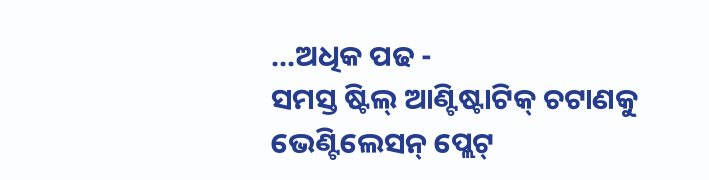...ଅଧିକ ପଢ -
ସମସ୍ତ ଷ୍ଟିଲ୍ ଆଣ୍ଟିଷ୍ଟାଟିକ୍ ଚଟାଣକୁ ଭେଣ୍ଟିଲେସନ୍ ପ୍ଲେଟ୍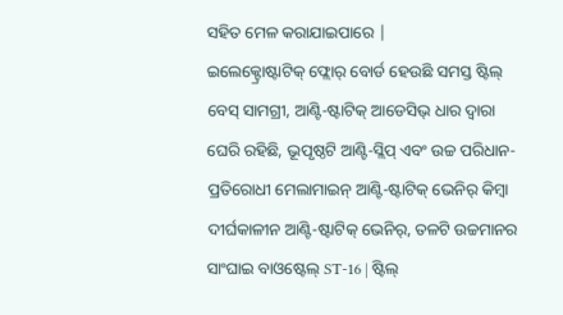ସହିତ ମେଳ କରାଯାଇପାରେ |
ଇଲେକ୍ଟ୍ରୋଷ୍ଟାଟିକ୍ ଫ୍ଲୋର୍ ବୋର୍ଡ ହେଉଛି ସମସ୍ତ ଷ୍ଟିଲ୍ ବେସ୍ ସାମଗ୍ରୀ, ଆଣ୍ଟି-ଷ୍ଟାଟିକ୍ ଆଡେସିଭ୍ ଧାର ଦ୍ୱାରା ଘେରି ରହିଛି, ଭୂପୃଷ୍ଠଟି ଆଣ୍ଟି-ସ୍ଲିପ୍ ଏବଂ ଉଚ୍ଚ ପରିଧାନ-ପ୍ରତିରୋଧୀ ମେଲାମାଇନ୍ ଆଣ୍ଟି-ଷ୍ଟାଟିକ୍ ଭେନିର୍ କିମ୍ବା ଦୀର୍ଘକାଳୀନ ଆଣ୍ଟି-ଷ୍ଟାଟିକ୍ ଭେନିର୍, ତଳଟି ଉଚ୍ଚମାନର ସାଂଘାଇ ବାଓଷ୍ଟେଲ୍ ST-16 | ଷ୍ଟିଲ୍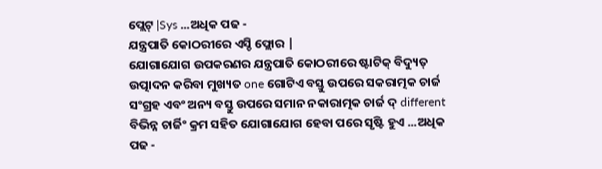ପ୍ଲେଟ୍ |Sys ...ଅଧିକ ପଢ -
ଯନ୍ତ୍ରପାତି କୋଠରୀରେ ଏସ୍ଡି ଫ୍ଲୋର |
ଯୋଗାଯୋଗ ଉପକରଣର ଯନ୍ତ୍ରପାତି କୋଠରୀରେ ଷ୍ଟାଟିକ୍ ବିଦ୍ୟୁତ୍ ଉତ୍ପାଦନ କରିବା ମୁଖ୍ୟତ one ଗୋଟିଏ ବସ୍ତୁ ଉପରେ ସକରାତ୍ମକ ଚାର୍ଜ ସଂଗ୍ରହ ଏବଂ ଅନ୍ୟ ବସ୍ତୁ ଉପରେ ସମାନ ନକାରାତ୍ମକ ଚାର୍ଜ ଦ୍ different ବିଭିନ୍ନ ଚାର୍ଜିଂ କ୍ରମ ସହିତ ଯୋଗାଯୋଗ ହେବା ପରେ ସୃଷ୍ଟି ହୁଏ ...ଅଧିକ ପଢ -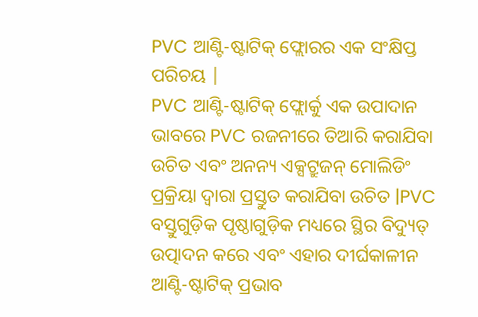PVC ଆଣ୍ଟି-ଷ୍ଟାଟିକ୍ ଫ୍ଲୋରର ଏକ ସଂକ୍ଷିପ୍ତ ପରିଚୟ |
PVC ଆଣ୍ଟି-ଷ୍ଟାଟିକ୍ ଫ୍ଲୋର୍କୁ ଏକ ଉପାଦାନ ଭାବରେ PVC ରଜନୀରେ ତିଆରି କରାଯିବା ଉଚିତ ଏବଂ ଅନନ୍ୟ ଏକ୍ସଟ୍ରୁଜନ୍ ମୋଲିଡିଂ ପ୍ରକ୍ରିୟା ଦ୍ୱାରା ପ୍ରସ୍ତୁତ କରାଯିବା ଉଚିତ |PVC ବସ୍ତୁଗୁଡ଼ିକ ପୃଷ୍ଠାଗୁଡ଼ିକ ମଧ୍ୟରେ ସ୍ଥିର ବିଦ୍ୟୁତ୍ ଉତ୍ପାଦନ କରେ ଏବଂ ଏହାର ଦୀର୍ଘକାଳୀନ ଆଣ୍ଟି-ଷ୍ଟାଟିକ୍ ପ୍ରଭାବ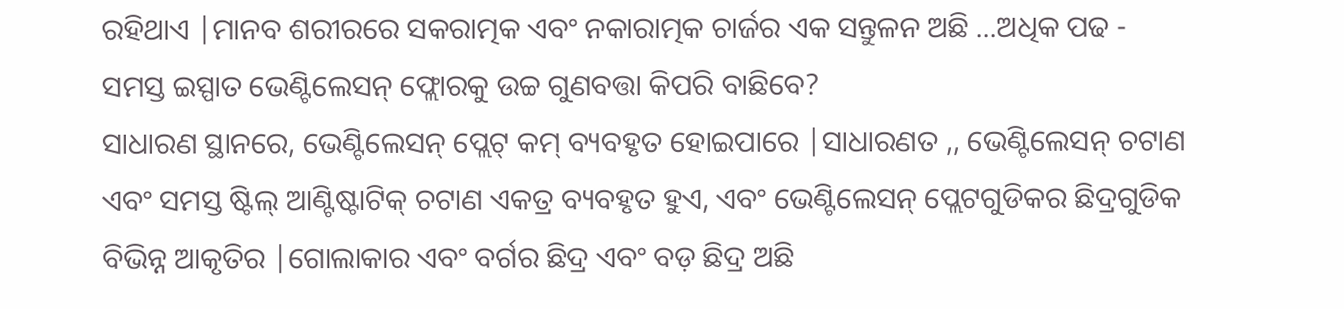ରହିଥାଏ |ମାନବ ଶରୀରରେ ସକରାତ୍ମକ ଏବଂ ନକାରାତ୍ମକ ଚାର୍ଜର ଏକ ସନ୍ତୁଳନ ଅଛି ...ଅଧିକ ପଢ -
ସମସ୍ତ ଇସ୍ପାତ ଭେଣ୍ଟିଲେସନ୍ ଫ୍ଲୋରକୁ ଉଚ୍ଚ ଗୁଣବତ୍ତା କିପରି ବାଛିବେ?
ସାଧାରଣ ସ୍ଥାନରେ, ଭେଣ୍ଟିଲେସନ୍ ପ୍ଲେଟ୍ କମ୍ ବ୍ୟବହୃତ ହୋଇପାରେ |ସାଧାରଣତ ,, ଭେଣ୍ଟିଲେସନ୍ ଚଟାଣ ଏବଂ ସମସ୍ତ ଷ୍ଟିଲ୍ ଆଣ୍ଟିଷ୍ଟାଟିକ୍ ଚଟାଣ ଏକତ୍ର ବ୍ୟବହୃତ ହୁଏ, ଏବଂ ଭେଣ୍ଟିଲେସନ୍ ପ୍ଲେଟଗୁଡିକର ଛିଦ୍ରଗୁଡିକ ବିଭିନ୍ନ ଆକୃତିର |ଗୋଲାକାର ଏବଂ ବର୍ଗର ଛିଦ୍ର ଏବଂ ବଡ଼ ଛିଦ୍ର ଅଛି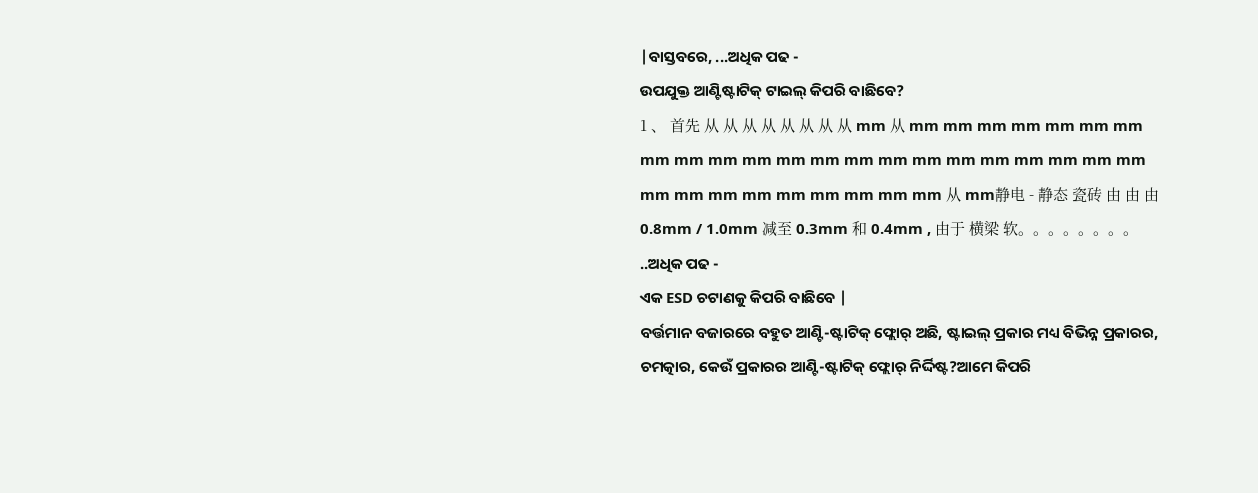|ବାସ୍ତବରେ, ...ଅଧିକ ପଢ -
ଉପଯୁକ୍ତ ଆଣ୍ଟିଷ୍ଟାଟିକ୍ ଟାଇଲ୍ କିପରି ବାଛିବେ?
1 、 首先 从 从 从 从 从 从 从 从 mm 从 mm mm mm mm mm mm mm mm mm mm mm mm mm mm mm mm mm mm mm mm mm mm mm mm mm mm mm mm mm mm mm 从 mm静电 - 静态 瓷砖 由 由 由 0.8mm / 1.0mm 减至 0.3mm 和 0.4mm , 由于 横梁 软。。。。。。。。 ..ଅଧିକ ପଢ -
ଏକ ESD ଚଟାଣକୁ କିପରି ବାଛିବେ |
ବର୍ତ୍ତମାନ ବଜାରରେ ବହୁତ ଆଣ୍ଟି-ଷ୍ଟାଟିକ୍ ଫ୍ଲୋର୍ ଅଛି, ଷ୍ଟାଇଲ୍ ପ୍ରକାର ମଧ୍ୟ ବିଭିନ୍ନ ପ୍ରକାରର, ଚମତ୍କାର, କେଉଁ ପ୍ରକାରର ଆଣ୍ଟି-ଷ୍ଟାଟିକ୍ ଫ୍ଲୋର୍ ନିର୍ଦ୍ଦିଷ୍ଟ?ଆମେ କିପରି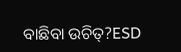ବାଛିବା ଉଚିତ୍?ESD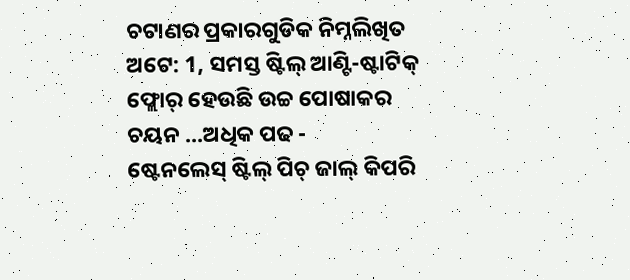ଚଟାଣର ପ୍ରକାରଗୁଡିକ ନିମ୍ନଲିଖିତ ଅଟେ: 1, ସମସ୍ତ ଷ୍ଟିଲ୍ ଆଣ୍ଟି-ଷ୍ଟାଟିକ୍ ଫ୍ଲୋର୍ ହେଉଛି ଉଚ୍ଚ ପୋଷାକର ଚୟନ ...ଅଧିକ ପଢ -
ଷ୍ଟେନଲେସ୍ ଷ୍ଟିଲ୍ ପିଚ୍ ଜାଲ୍ କିପରି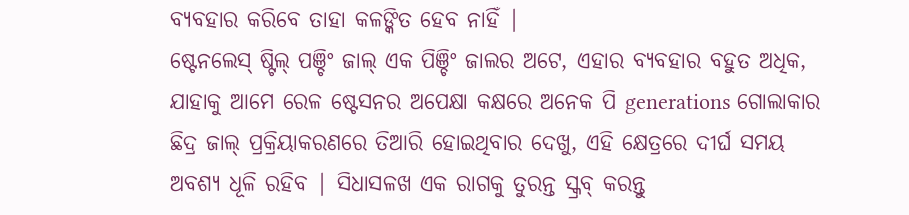ବ୍ୟବହାର କରିବେ ତାହା କଳଙ୍କିତ ହେବ ନାହିଁ |
ଷ୍ଟେନଲେସ୍ ଷ୍ଟିଲ୍ ପଞ୍ଚିଂ ଜାଲ୍ ଏକ ପିଞ୍ଚିଂ ଜାଲର ଅଟେ, ଏହାର ବ୍ୟବହାର ବହୁତ ଅଧିକ, ଯାହାକୁ ଆମେ ରେଳ ଷ୍ଟେସନର ଅପେକ୍ଷା କକ୍ଷରେ ଅନେକ ପି generations ଗୋଲାକାର ଛିଦ୍ର ଜାଲ୍ ପ୍ରକ୍ରିୟାକରଣରେ ତିଆରି ହୋଇଥିବାର ଦେଖୁ, ଏହି କ୍ଷେତ୍ରରେ ଦୀର୍ଘ ସମୟ ଅବଶ୍ୟ ଧୂଳି ରହିବ | ସିଧାସଳଖ ଏକ ରାଗକୁ ତୁରନ୍ତ ସ୍କ୍ରବ୍ କରନ୍ତୁ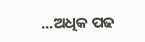...ଅଧିକ ପଢ